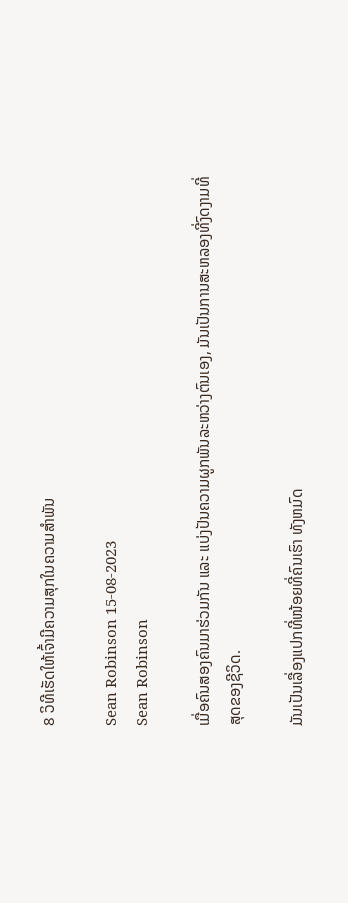8 ວິທີເຮັດໃຫ້ເຈົ້າມີຄວາມສຸກໃນຄວາມສຳພັນ

Sean Robinson 15-08-2023
Sean Robinson

ເມື່ອຄົນສອງຄົນມາຮ່ວມກັນ ແລະ ແບ່ງປັນຄວາມຜູກພັນລະຫວ່າງຕົນເອງ, ມັນເປັນການສະຫລອງທີ່ງົດງາມທີ່ສຸດຂອງຊີວິດ.

ມັນເປັນເລື່ອງແປກທີ່ໜ້ອຍທີ່ຄົນເຮົາ ທັງຫມົດ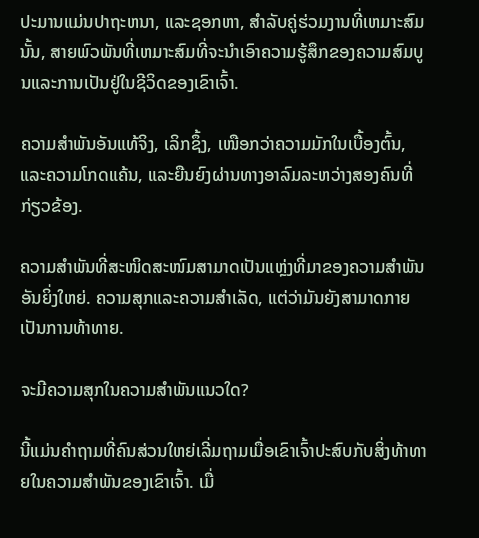ປະມານແມ່ນປາຖະຫນາ, ແລະຊອກຫາ, ສໍາລັບຄູ່ຮ່ວມງານທີ່ເຫມາະສົມນັ້ນ, ສາຍພົວພັນທີ່ເຫມາະສົມທີ່ຈະນໍາເອົາຄວາມຮູ້ສຶກຂອງຄວາມສົມບູນແລະການເປັນຢູ່ໃນຊີວິດຂອງເຂົາເຈົ້າ.

ຄວາມສຳພັນອັນແທ້ຈິງ, ເລິກຊຶ້ງ, ເໜືອກວ່າຄວາມມັກໃນເບື້ອງຕົ້ນ, ແລະຄວາມໂກດແຄ້ນ, ແລະຍືນຍົງຜ່ານທາງອາລົມລະຫວ່າງສອງຄົນທີ່ກ່ຽວຂ້ອງ.

ຄວາມສຳພັນທີ່ສະໜິດສະໜົມສາມາດເປັນແຫຼ່ງທີ່ມາຂອງຄວາມສຳພັນອັນຍິ່ງໃຫຍ່. ຄວາມສຸກແລະຄວາມສໍາເລັດ, ແຕ່ວ່າມັນຍັງສາມາດກາຍເປັນການທ້າທາຍ.

ຈະມີຄວາມສຸກໃນຄວາມສຳພັນແນວໃດ?

ນີ້ແມ່ນຄຳຖາມທີ່ຄົນສ່ວນໃຫຍ່ເລີ່ມຖາມເມື່ອເຂົາເຈົ້າປະສົບກັບສິ່ງທ້າທາຍໃນຄວາມສຳພັນຂອງເຂົາເຈົ້າ. ເມື່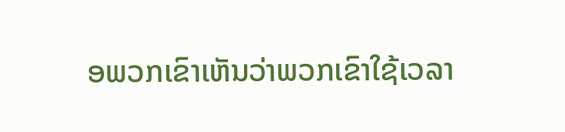ອພວກເຂົາເຫັນວ່າພວກເຂົາໃຊ້ເວລາ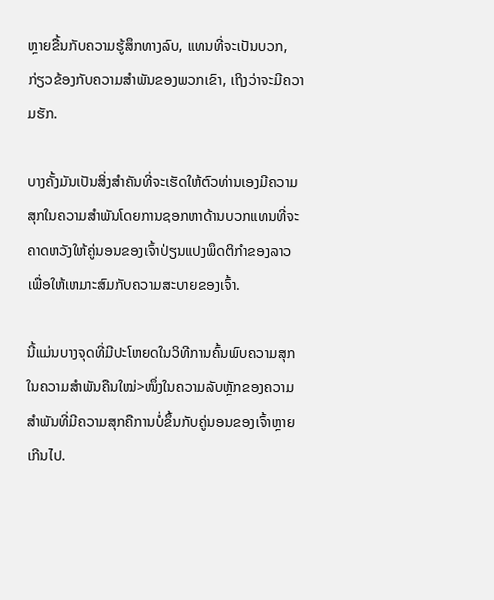ຫຼາຍຂື້ນກັບຄວາມຮູ້ສຶກທາງລົບ, ແທນທີ່ຈະເປັນບວກ, ກ່ຽວຂ້ອງກັບຄວາມສໍາພັນຂອງພວກເຂົາ, ເຖິງວ່າຈະມີຄວາມຮັກ.

ບາງຄັ້ງມັນເປັນສິ່ງສໍາຄັນທີ່ຈະເຮັດໃຫ້ຕົວທ່ານເອງມີຄວາມສຸກໃນຄວາມສໍາພັນໂດຍການຊອກຫາດ້ານບວກແທນທີ່ຈະຄາດຫວັງໃຫ້ຄູ່ນອນຂອງເຈົ້າປ່ຽນແປງພຶດຕິກໍາຂອງລາວເພື່ອໃຫ້ເຫມາະສົມກັບຄວາມສະບາຍຂອງເຈົ້າ.

ນີ້ແມ່ນບາງຈຸດທີ່ມີປະໂຫຍດໃນວິທີການຄົ້ນພົບຄວາມສຸກໃນຄວາມສຳພັນຄືນໃໝ່>ໜຶ່ງໃນຄວາມລັບຫຼັກຂອງຄວາມສຳພັນທີ່ມີຄວາມສຸກຄືການບໍ່ຂຶ້ນກັບຄູ່ນອນຂອງເຈົ້າຫຼາຍເກີນໄປ.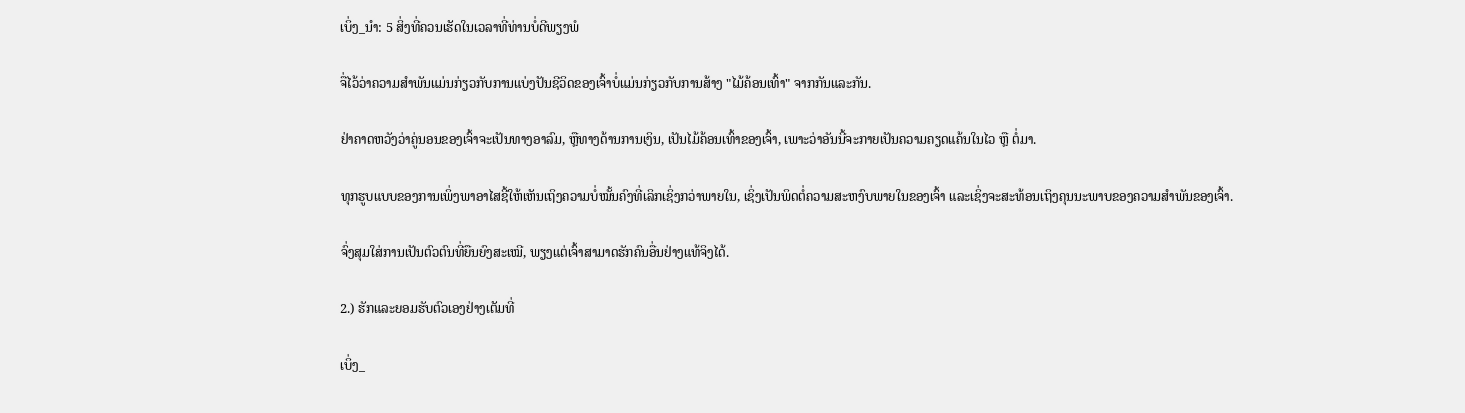ເບິ່ງ_ນຳ: 5 ສິ່ງທີ່ຄວນເຮັດໃນເວລາທີ່ທ່ານບໍ່ດີພຽງພໍ

ຈື່ໄວ້ວ່າຄວາມສໍາພັນແມ່ນກ່ຽວກັບການແບ່ງປັນຊີວິດຂອງເຈົ້າບໍ່ແມ່ນກ່ຽວກັບການສ້າງ "ໄມ້ຄ້ອນເທົ້າ" ຈາກກັນແລະກັນ.

ຢ່າຄາດຫວັງວ່າຄູ່ນອນຂອງເຈົ້າຈະເປັນທາງອາລົມ, ຫຼືທາງດ້ານການເງິນ, ເປັນໄມ້ຄ້ອນເທົ້າຂອງເຈົ້າ, ເພາະວ່າອັນນີ້ຈະກາຍເປັນຄວາມຄຽດແຄ້ນໃນໄວ ຫຼື ຕໍ່ມາ.

ທຸກຮູບແບບຂອງການເພິ່ງພາອາໄສຊີ້ໃຫ້ເຫັນເຖິງຄວາມບໍ່ໝັ້ນຄົງທີ່ເລິກເຊິ່ງກວ່າພາຍໃນ, ເຊິ່ງເປັນພິດຕໍ່ຄວາມສະຫງົບພາຍໃນຂອງເຈົ້າ ແລະເຊິ່ງຈະສະທ້ອນເຖິງຄຸນນະພາບຂອງຄວາມສຳພັນຂອງເຈົ້າ.

ຈົ່ງສຸມໃສ່ການເປັນຕົວຕົນທີ່ຍືນຍົງສະເໝີ, ພຽງແຕ່ເຈົ້າສາມາດຮັກຄົນອື່ນຢ່າງແທ້ຈິງໄດ້.

2.) ຮັກແລະຍອມຮັບຕົວເອງຢ່າງເຕັມທີ່

ເບິ່ງ_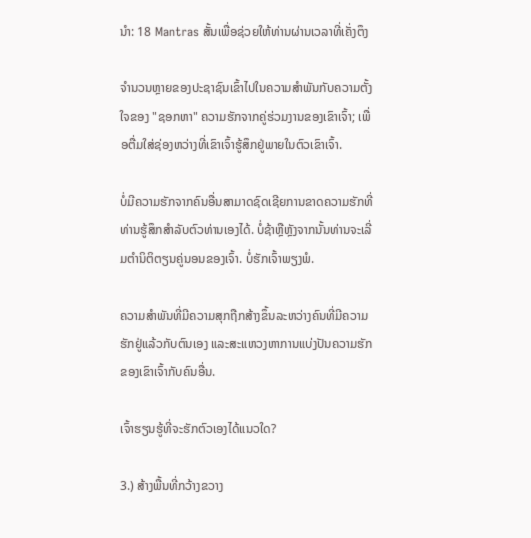ນຳ: 18 Mantras ສັ້ນເພື່ອຊ່ວຍໃຫ້ທ່ານຜ່ານເວລາທີ່ເຄັ່ງຕຶງ

ຈໍານວນຫຼາຍຂອງປະຊາຊົນເຂົ້າໄປໃນຄວາມສໍາພັນກັບຄວາມຕັ້ງໃຈຂອງ "ຊອກຫາ" ຄວາມຮັກຈາກຄູ່ຮ່ວມງານຂອງເຂົາເຈົ້າ; ເພື່ອຕື່ມໃສ່ຊ່ອງຫວ່າງທີ່ເຂົາເຈົ້າຮູ້ສຶກຢູ່ພາຍໃນຕົວເຂົາເຈົ້າ.

ບໍ່ມີຄວາມຮັກຈາກຄົນອື່ນສາມາດຊົດເຊີຍການຂາດຄວາມຮັກທີ່ທ່ານຮູ້ສຶກສໍາລັບຕົວທ່ານເອງໄດ້. ບໍ່ຊ້າຫຼືຫຼັງຈາກນັ້ນທ່ານຈະເລີ່ມຕໍານິຕິຕຽນຄູ່ນອນຂອງເຈົ້າ. ບໍ່ຮັກເຈົ້າພຽງພໍ.

ຄວາມສຳພັນທີ່ມີຄວາມສຸກຖືກສ້າງຂຶ້ນລະຫວ່າງຄົນທີ່ມີຄວາມຮັກຢູ່ແລ້ວກັບຕົນເອງ ແລະສະແຫວງຫາການແບ່ງປັນຄວາມຮັກຂອງເຂົາເຈົ້າກັບຄົນອື່ນ.

ເຈົ້າຮຽນຮູ້ທີ່ຈະຮັກຕົວເອງໄດ້ແນວໃດ?

3.) ສ້າງພື້ນທີ່ກວ້າງຂວາງ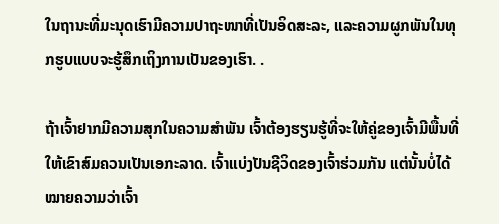ໃນຖານະທີ່ມະນຸດເຮົາມີຄວາມປາຖະໜາທີ່ເປັນອິດສະລະ, ແລະຄວາມຜູກພັນໃນທຸກຮູບແບບຈະຮູ້ສຶກເຖິງການເປັນຂອງເຮົາ. .

ຖ້າເຈົ້າຢາກມີຄວາມສຸກໃນຄວາມສຳພັນ ເຈົ້າຕ້ອງຮຽນຮູ້ທີ່ຈະໃຫ້ຄູ່ຂອງເຈົ້າມີພື້ນທີ່ໃຫ້ເຂົາສົມຄວນເປັນເອກະລາດ. ເຈົ້າແບ່ງປັນຊີວິດຂອງເຈົ້າຮ່ວມກັນ ແຕ່ນັ້ນບໍ່ໄດ້ໝາຍຄວາມວ່າເຈົ້າ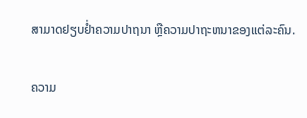ສາມາດຢຽບຢ່ຳຄວາມປາຖນາ ຫຼືຄວາມປາຖະຫນາຂອງແຕ່ລະຄົນ.

ຄວາມ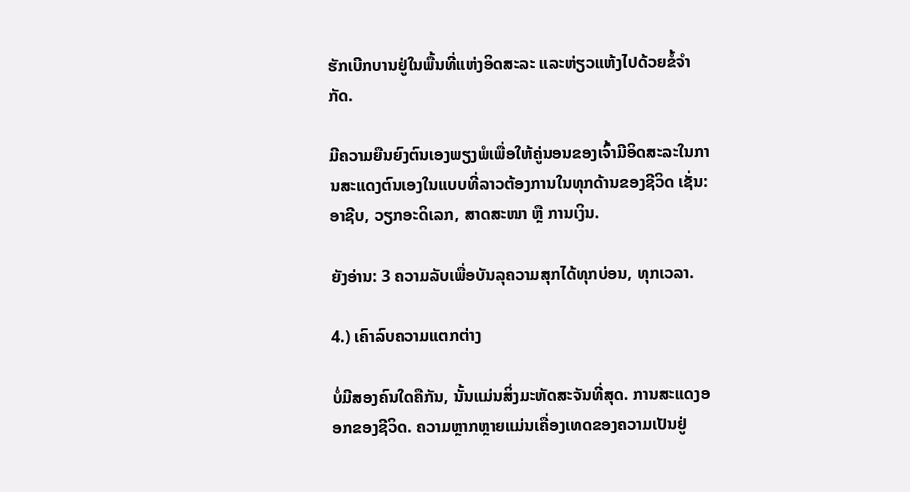ຮັກເບີກບານຢູ່ໃນພື້ນທີ່ແຫ່ງອິດສະລະ ແລະຫ່ຽວແຫ້ງໄປດ້ວຍຂໍ້ຈຳກັດ.

ມີຄວາມຍືນຍົງຕົນເອງພຽງພໍເພື່ອໃຫ້ຄູ່ນອນຂອງເຈົ້າມີອິດສະລະໃນການສະແດງຕົນເອງໃນແບບທີ່ລາວຕ້ອງການໃນທຸກດ້ານຂອງຊີວິດ ເຊັ່ນ: ອາຊີບ, ວຽກອະດິເລກ, ສາດສະໜາ ຫຼື ການເງິນ.

ຍັງອ່ານ: 3 ຄວາມລັບເພື່ອບັນລຸຄວາມສຸກໄດ້ທຸກບ່ອນ, ທຸກເວລາ.

4.) ເຄົາລົບຄວາມແຕກຕ່າງ

ບໍ່ມີສອງຄົນໃດຄືກັນ, ນັ້ນແມ່ນສິ່ງມະຫັດສະຈັນທີ່ສຸດ. ການສະແດງອອກຂອງຊີວິດ. ຄວາມຫຼາກຫຼາຍແມ່ນເຄື່ອງເທດຂອງຄວາມເປັນຢູ່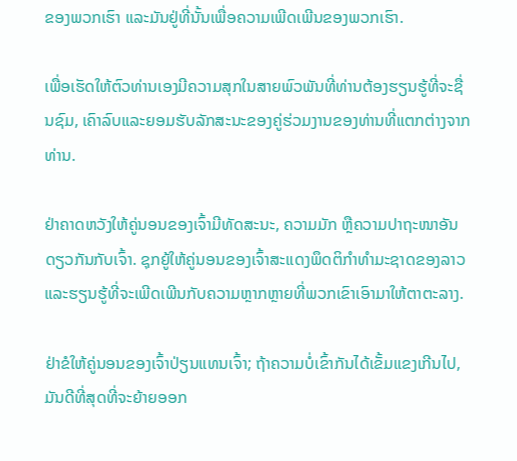ຂອງພວກເຮົາ ແລະມັນຢູ່ທີ່ນັ້ນເພື່ອຄວາມເພີດເພີນຂອງພວກເຮົາ.

ເພື່ອເຮັດໃຫ້ຕົວທ່ານເອງມີຄວາມສຸກໃນສາຍພົວພັນທີ່ທ່ານຕ້ອງຮຽນຮູ້ທີ່ຈະຊື່ນຊົມ, ເຄົາລົບແລະຍອມຮັບລັກສະນະຂອງຄູ່ຮ່ວມງານຂອງທ່ານທີ່ແຕກຕ່າງຈາກທ່ານ.

ຢ່າຄາດຫວັງໃຫ້ຄູ່ນອນຂອງເຈົ້າມີທັດສະນະ, ຄວາມມັກ ຫຼືຄວາມປາຖະໜາອັນດຽວກັນກັບເຈົ້າ. ຊຸກຍູ້ໃຫ້ຄູ່ນອນຂອງເຈົ້າສະແດງພຶດຕິກໍາທໍາມະຊາດຂອງລາວແລະຮຽນຮູ້ທີ່ຈະເພີດເພີນກັບຄວາມຫຼາກຫຼາຍທີ່ພວກເຂົາເອົາມາໃຫ້ຕາຕະລາງ.

ຢ່າຂໍໃຫ້ຄູ່ນອນຂອງເຈົ້າປ່ຽນແທນເຈົ້າ; ຖ້າຄວາມບໍ່ເຂົ້າກັນໄດ້ເຂັ້ມແຂງເກີນໄປ, ມັນດີທີ່ສຸດທີ່ຈະຍ້າຍອອກ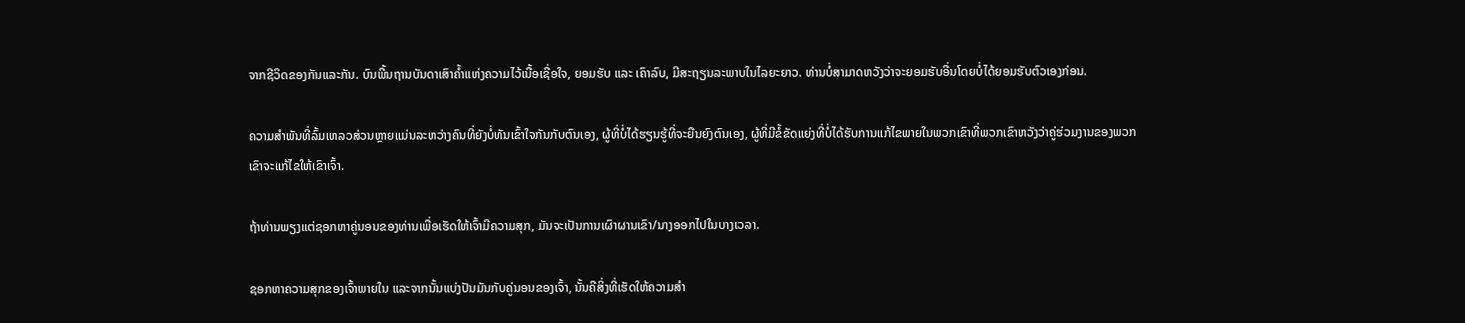ຈາກຊີວິດຂອງກັນແລະກັນ. ບົນພື້ນຖານບັນດາເສົາຄ້ຳແຫ່ງຄວາມໄວ້ເນື້ອເຊື່ອໃຈ, ຍອມຮັບ ແລະ ເຄົາລົບ, ມີສະຖຽນລະພາບໃນໄລຍະຍາວ. ທ່ານບໍ່ສາມາດຫວັງວ່າຈະຍອມຮັບອື່ນໂດຍບໍ່ໄດ້ຍອມຮັບຕົວເອງກ່ອນ.

ຄວາມສຳພັນທີ່ລົ້ມເຫລວສ່ວນຫຼາຍແມ່ນລະຫວ່າງຄົນທີ່ຍັງບໍ່ທັນເຂົ້າໃຈກັນກັບຕົນເອງ, ຜູ້ທີ່ບໍ່ໄດ້ຮຽນຮູ້ທີ່ຈະຍືນຍົງຕົນເອງ, ຜູ້ທີ່ມີຂໍ້ຂັດແຍ່ງທີ່ບໍ່ໄດ້ຮັບການແກ້ໄຂພາຍໃນພວກເຂົາທີ່ພວກເຂົາຫວັງວ່າຄູ່ຮ່ວມງານຂອງພວກເຂົາຈະແກ້ໄຂໃຫ້ເຂົາເຈົ້າ.

ຖ້າທ່ານພຽງແຕ່ຊອກຫາຄູ່ນອນຂອງທ່ານເພື່ອເຮັດໃຫ້ເຈົ້າມີຄວາມສຸກ, ມັນຈະເປັນການເຜົາຜານເຂົາ/ນາງອອກໄປໃນບາງເວລາ.

ຊອກຫາຄວາມສຸກຂອງເຈົ້າພາຍໃນ ແລະຈາກນັ້ນແບ່ງປັນມັນກັບຄູ່ນອນຂອງເຈົ້າ, ນັ້ນຄືສິ່ງທີ່ເຮັດໃຫ້ຄວາມສໍາ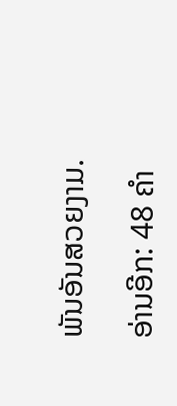ພັນອັນສວຍງາມ.

ອ່ານອີກ: 48 ຄໍາ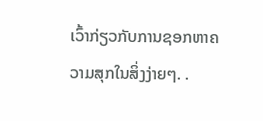ເວົ້າກ່ຽວກັບການຊອກຫາຄວາມສຸກໃນສິ່ງງ່າຍໆ. .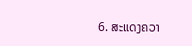6. ສະແດງຄວາ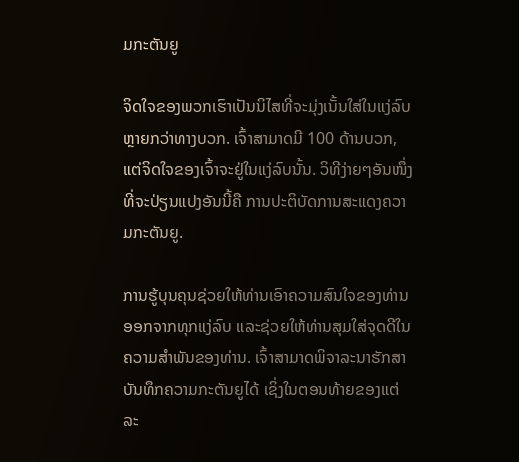ມກະຕັນຍູ

ຈິດໃຈຂອງພວກເຮົາເປັນນິໄສທີ່ຈະມຸ່ງເນັ້ນໃສ່ໃນແງ່ລົບຫຼາຍກວ່າທາງບວກ. ເຈົ້າສາມາດມີ 100 ດ້ານບວກ, ແຕ່ຈິດໃຈຂອງເຈົ້າຈະຢູ່ໃນແງ່ລົບນັ້ນ. ວິທີງ່າຍໆອັນໜຶ່ງທີ່ຈະປ່ຽນແປງອັນນີ້ຄື ການປະຕິບັດການສະແດງຄວາມກະຕັນຍູ.

ການຮູ້ບຸນຄຸນຊ່ວຍໃຫ້ທ່ານເອົາຄວາມສົນໃຈຂອງທ່ານອອກຈາກທຸກແງ່ລົບ ແລະຊ່ວຍໃຫ້ທ່ານສຸມໃສ່ຈຸດດີໃນຄວາມສຳພັນຂອງທ່ານ. ເຈົ້າສາມາດພິຈາລະນາຮັກສາບັນທຶກຄວາມກະຕັນຍູໄດ້ ເຊິ່ງໃນຕອນທ້າຍຂອງແຕ່ລະ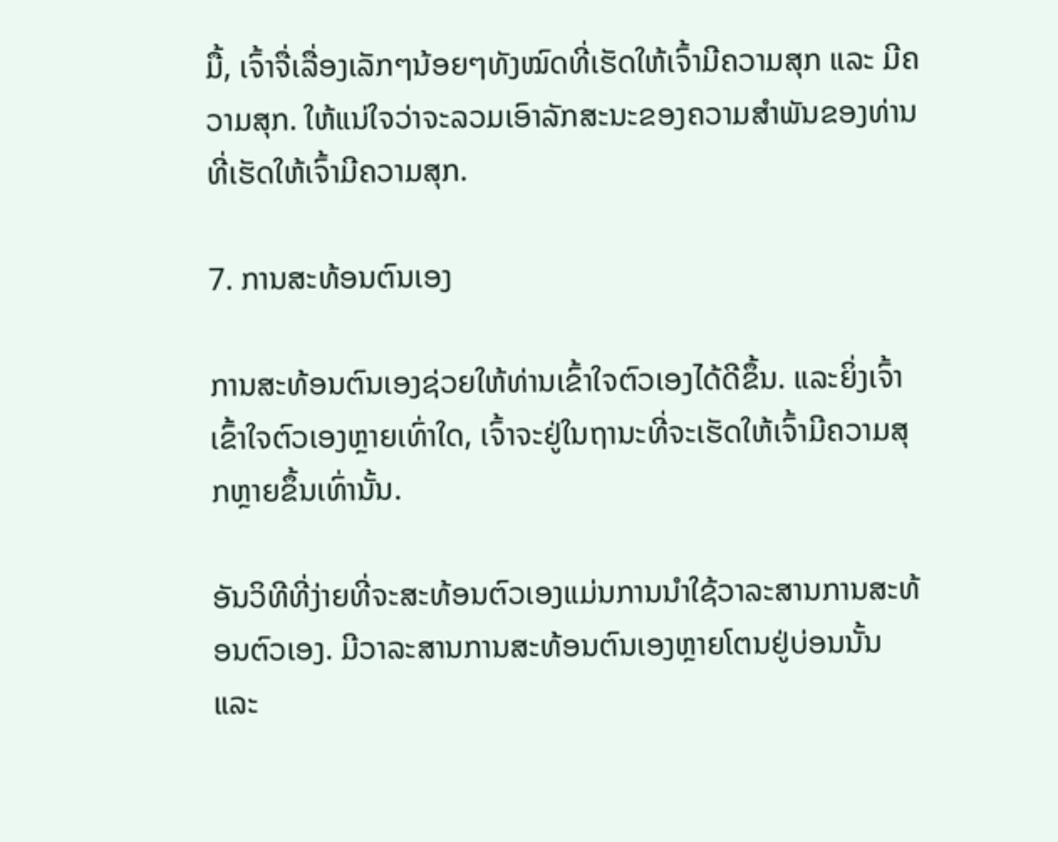ມື້, ເຈົ້າຈື່ເລື່ອງເລັກໆນ້ອຍໆທັງໝົດທີ່ເຮັດໃຫ້ເຈົ້າມີຄວາມສຸກ ແລະ ມີຄວາມສຸກ. ໃຫ້ແນ່ໃຈວ່າຈະລວມເອົາລັກສະນະຂອງຄວາມສໍາພັນຂອງທ່ານທີ່ເຮັດໃຫ້ເຈົ້າມີຄວາມສຸກ.

7. ການສະທ້ອນຕົນເອງ

ການສະທ້ອນຕົນເອງຊ່ວຍໃຫ້ທ່ານເຂົ້າໃຈຕົວເອງໄດ້ດີຂຶ້ນ. ແລະຍິ່ງເຈົ້າເຂົ້າໃຈຕົວເອງຫຼາຍເທົ່າໃດ, ເຈົ້າຈະຢູ່ໃນຖານະທີ່ຈະເຮັດໃຫ້ເຈົ້າມີຄວາມສຸກຫຼາຍຂຶ້ນເທົ່ານັ້ນ.

ອັນວິທີທີ່ງ່າຍທີ່ຈະສະທ້ອນຕົວເອງແມ່ນການນໍາໃຊ້ວາລະສານການສະທ້ອນຕົວເອງ. ມີວາລະສານການສະທ້ອນຕົນເອງຫຼາຍໂຕນຢູ່ບ່ອນນັ້ນ ແລະ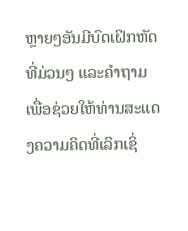ຫຼາຍໆອັນມີບົດເຝິກຫັດທີ່ມ່ວນໆ ແລະຄຳຖາມເພື່ອຊ່ວຍໃຫ້ທ່ານສະແດງຄວາມຄິດທີ່ເລິກເຊິ່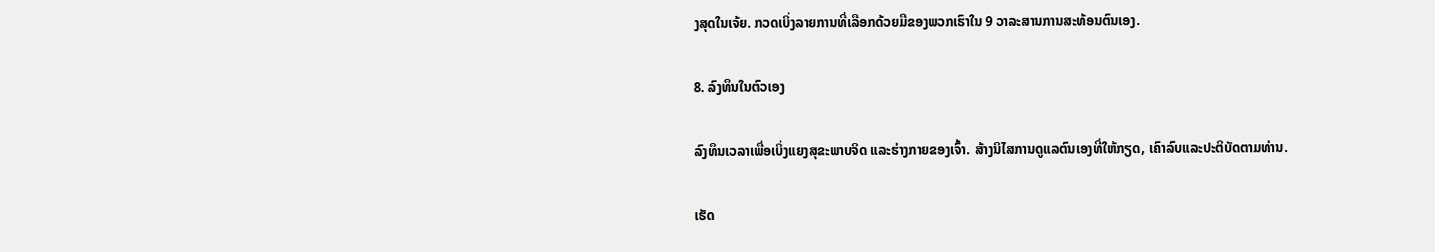ງສຸດໃນເຈ້ຍ. ກວດເບິ່ງລາຍການທີ່ເລືອກດ້ວຍມືຂອງພວກເຮົາໃນ 9 ວາລະສານການສະທ້ອນຕົນເອງ.

8. ລົງທຶນໃນຕົວເອງ

ລົງທຶນເວລາເພື່ອເບິ່ງແຍງສຸຂະພາບຈິດ ແລະຮ່າງກາຍຂອງເຈົ້າ. ສ້າງນິໄສການດູແລຕົນເອງທີ່ໃຫ້ກຽດ, ເຄົາລົບແລະປະຕິບັດຕາມທ່ານ.

ເຮັດ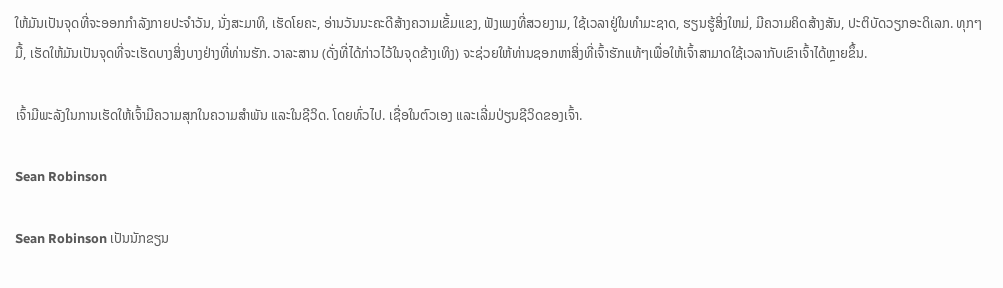ໃຫ້ມັນເປັນຈຸດທີ່ຈະອອກກໍາລັງກາຍປະຈໍາວັນ, ນັ່ງສະມາທິ, ເຮັດໂຍຄະ, ອ່ານວັນນະຄະດີສ້າງຄວາມເຂັ້ມແຂງ, ຟັງເພງທີ່ສວຍງາມ, ໃຊ້ເວລາຢູ່ໃນທໍາມະຊາດ, ຮຽນຮູ້ສິ່ງໃຫມ່, ມີຄວາມຄິດສ້າງສັນ, ປະຕິບັດວຽກອະດິເລກ. ທຸກໆມື້, ເຮັດໃຫ້ມັນເປັນຈຸດທີ່ຈະເຮັດບາງສິ່ງບາງຢ່າງທີ່ທ່ານຮັກ. ວາລະສານ (ດັ່ງທີ່ໄດ້ກ່າວໄວ້ໃນຈຸດຂ້າງເທິງ) ຈະຊ່ວຍໃຫ້ທ່ານຊອກຫາສິ່ງທີ່ເຈົ້າຮັກແທ້ໆເພື່ອໃຫ້ເຈົ້າສາມາດໃຊ້ເວລາກັບເຂົາເຈົ້າໄດ້ຫຼາຍຂຶ້ນ.

ເຈົ້າມີພະລັງໃນການເຮັດໃຫ້ເຈົ້າມີຄວາມສຸກໃນຄວາມສຳພັນ ແລະໃນຊີວິດ. ໂດຍທົ່ວໄປ. ເຊື່ອໃນຕົວເອງ ແລະເລີ່ມປ່ຽນຊີວິດຂອງເຈົ້າ.

Sean Robinson

Sean Robinson ເປັນນັກຂຽນ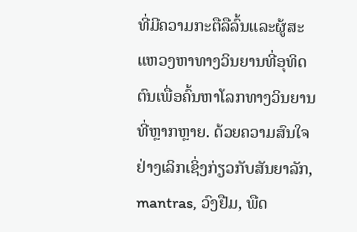ທີ່ມີຄວາມກະຕືລືລົ້ນແລະຜູ້ສະແຫວງຫາທາງວິນຍານທີ່ອຸທິດຕົນເພື່ອຄົ້ນຫາໂລກທາງວິນຍານທີ່ຫຼາກຫຼາຍ. ດ້ວຍຄວາມສົນໃຈຢ່າງເລິກເຊິ່ງກ່ຽວກັບສັນຍາລັກ, mantras, ວົງຢືມ, ພືດ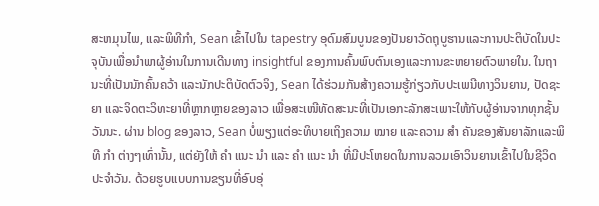ສະຫມຸນໄພ, ແລະພິທີກໍາ, Sean ເຂົ້າໄປໃນ tapestry ອຸດົມສົມບູນຂອງປັນຍາວັດຖຸບູຮານແລະການປະຕິບັດໃນປະຈຸບັນເພື່ອນໍາພາຜູ້ອ່ານໃນການເດີນທາງ insightful ຂອງການຄົ້ນພົບຕົນເອງແລະການຂະຫຍາຍຕົວພາຍໃນ. ໃນຖານະທີ່ເປັນນັກຄົ້ນຄວ້າ ແລະນັກປະຕິບັດຕົວຈິງ, Sean ໄດ້ຮ່ວມກັນສ້າງຄວາມຮູ້ກ່ຽວກັບປະເພນີທາງວິນຍານ, ປັດຊະຍາ ແລະຈິດຕະວິທະຍາທີ່ຫຼາກຫຼາຍຂອງລາວ ເພື່ອສະເໜີທັດສະນະທີ່ເປັນເອກະລັກສະເພາະໃຫ້ກັບຜູ້ອ່ານຈາກທຸກຊັ້ນວັນນະ. ຜ່ານ blog ຂອງລາວ, Sean ບໍ່ພຽງແຕ່ອະທິບາຍເຖິງຄວາມ ໝາຍ ແລະຄວາມ ສຳ ຄັນຂອງສັນຍາລັກແລະພິທີ ກຳ ຕ່າງໆເທົ່ານັ້ນ, ແຕ່ຍັງໃຫ້ ຄຳ ແນະ ນຳ ແລະ ຄຳ ແນະ ນຳ ທີ່ມີປະໂຫຍດໃນການລວມເອົາວິນຍານເຂົ້າໄປໃນຊີວິດປະຈໍາວັນ. ດ້ວຍຮູບແບບການຂຽນທີ່ອົບອຸ່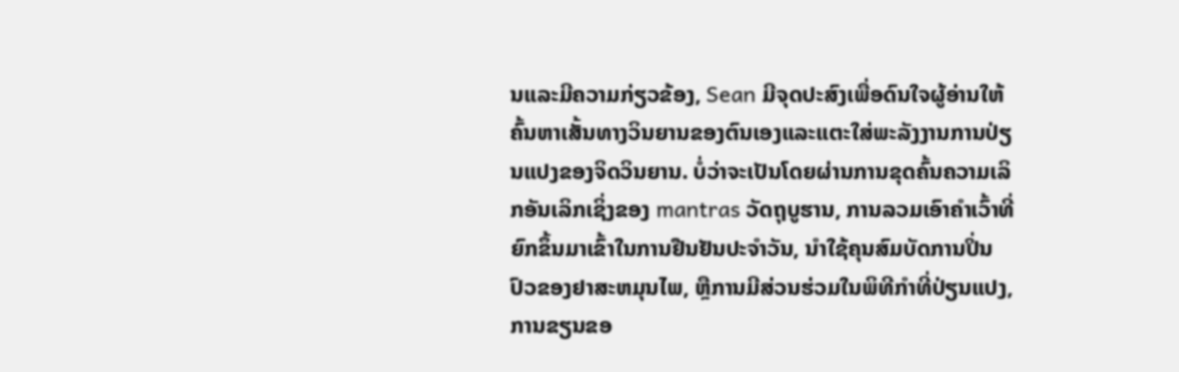ນແລະມີຄວາມກ່ຽວຂ້ອງ, Sean ມີຈຸດປະສົງເພື່ອດົນໃຈຜູ້ອ່ານໃຫ້ຄົ້ນຫາເສັ້ນທາງວິນຍານຂອງຕົນເອງແລະແຕະໃສ່ພະລັງງານການປ່ຽນແປງຂອງຈິດວິນຍານ. ບໍ່ວ່າຈະເປັນໂດຍຜ່ານການຂຸດຄົ້ນຄວາມເລິກອັນເລິກເຊິ່ງຂອງ mantras ວັດຖຸບູຮານ, ການລວມເອົາຄໍາເວົ້າທີ່ຍົກຂຶ້ນມາເຂົ້າໃນການຢືນຢັນປະຈໍາວັນ, ນໍາໃຊ້ຄຸນສົມບັດການປິ່ນປົວຂອງຢາສະຫມຸນໄພ, ຫຼືການມີສ່ວນຮ່ວມໃນພິທີກໍາທີ່ປ່ຽນແປງ, ການຂຽນຂອ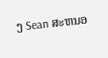ງ Sean ສະຫນອ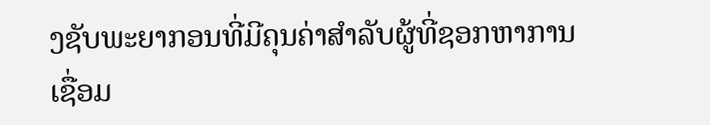ງຊັບພະຍາກອນທີ່ມີຄຸນຄ່າສໍາລັບຜູ້ທີ່ຊອກຫາການເຊື່ອມ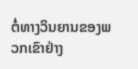ຕໍ່ທາງວິນຍານຂອງພວກເຂົາຢ່າງ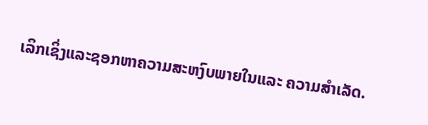ເລິກເຊິ່ງແລະຊອກຫາຄວາມສະຫງົບພາຍໃນແລະ ຄວາມສຳເລັດ.